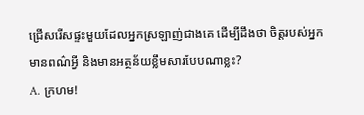ជ្រើសរើសផ្ទះមួយដែលអ្នកស្រឡាញ់ជាងគេ ដើម្បីដឹងថា ចិត្តរបស់អ្នកមានពណ៌អ្វី និងមានអត្ថន័យខ្លឹមសារបែបណាខ្លះ?
A. ក្រហម!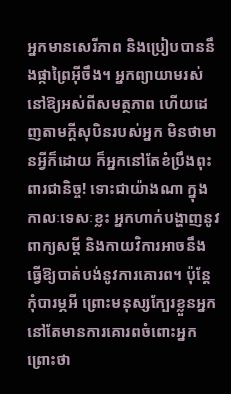អ្នកមានសេរីភាព និងប្រៀបបាននឹងផ្កាព្រៃអ៊ីចឹង។ អ្នកព្យាយាមរស់នៅឱ្យអស់ពីសមត្ថភាព ហើយដេញតាមក្តីសុបិនរបស់អ្នក មិនថាមានអ្វីក៏ដោយ ក៏អ្នកនៅតែខំប្រឹងពុះពារជានិច្ច! ទោះជាយ៉ាងណា ក្នុងកាលៈទេសៈខ្លះ អ្នកហាក់បង្ហាញនូវពាក្យសម្ដី និងកាយវិការអាចនឹងធ្វើឱ្យបាត់បង់នូវការគោរព។ ប៉ុន្តែកុំបារម្ភអី ព្រោះមនុស្សក្បែរខ្លួនអ្នក នៅតែមានការគោរពចំពោះអ្នក ព្រោះថា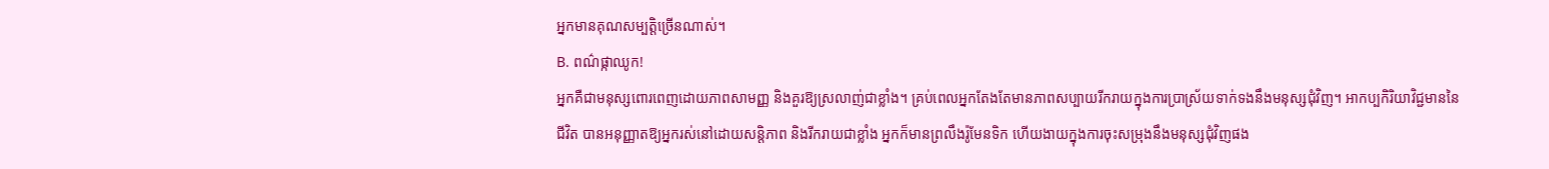អ្នកមានគុណសម្បត្តិច្រើនណាស់។
B. ពណ៌ផ្កាឈូក!
អ្នកគឺជាមនុស្សពោរពេញដោយភាពសាមញ្ញ និងគួរឱ្យស្រលាញ់ជាខ្លាំង។ គ្រប់ពេលអ្នកតែងតែមានភាពសប្បាយរីករាយក្នុងការប្រាស្រ័យទាក់ទងនឹងមនុស្សជុំវិញ។ អាកប្បកិរិយាវិជ្ជមាននៃជីវិត បានអនុញ្ញាតឱ្យអ្នករស់នៅដោយសន្តិភាព និងរីករាយជាខ្លាំង អ្នកក៏មានព្រលឹងរ៉ូមែនទិក ហើយងាយក្នុងការចុះសម្រុងនឹងមនុស្សជុំវិញផង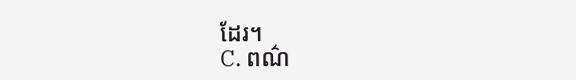ដែរ។
C. ពណ៌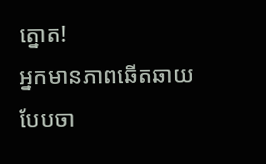ត្នោត!
អ្នកមានភាពឆើតឆាយ បែបចា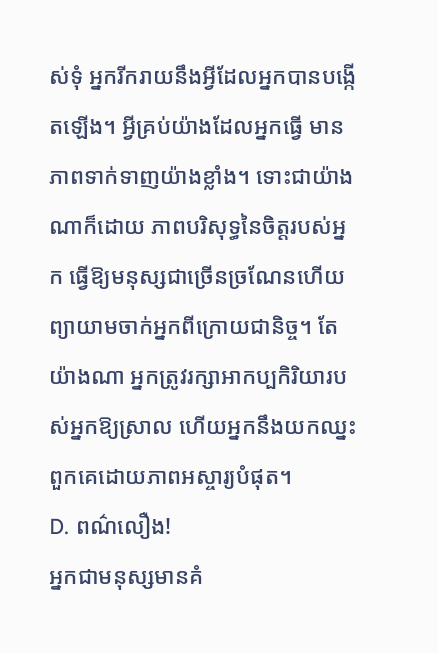ស់ទុំ អ្នករីករាយនឹងអ្វីដែលអ្នកបានបង្កើតឡើង។ អ្វីគ្រប់យ៉ាងដែលអ្នកធ្វើ មានភាពទាក់ទាញយ៉ាងខ្លាំង។ ទោះជាយ៉ាងណាក៏ដោយ ភាពបរិសុទ្ធនៃចិត្តរបស់អ្នក ធ្វើឱ្យមនុស្សជាច្រើនច្រណែនហើយព្យាយាមចាក់អ្នកពីក្រោយជានិច្ច។ តែយ៉ាងណា អ្នកត្រូវរក្សាអាកប្បកិរិយារបស់អ្នកឱ្យស្រាល ហើយអ្នកនឹងយកឈ្នះពួកគេដោយភាពអស្ចារ្យបំផុត។
D. ពណ៌លឿង!
អ្នកជាមនុស្សមានគំ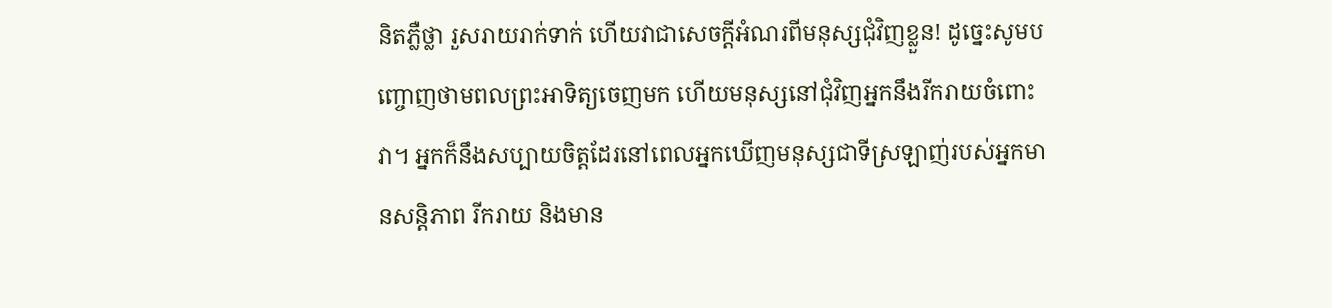និតភ្លឺថ្លា រួសរាយរាក់ទាក់ ហើយវាជាសេចក្តីអំណរពីមនុស្សជុំវិញខ្លួន! ដូច្នេះសូមបញ្ចោញថាមពលព្រះអាទិត្យចេញមក ហើយមនុស្សនៅជុំវិញអ្នកនឹងរីករាយចំពោះវា។ អ្នកក៏នឹងសប្បាយចិត្តដែរនៅពេលអ្នកឃើញមនុស្សជាទីស្រឡាញ់របស់អ្នកមានសន្តិភាព រីករាយ និងមាន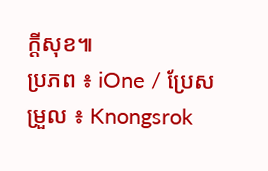ក្ដីសុខ៕
ប្រភព ៖ iOne / ប្រែសម្រួល ៖ Knongsrok